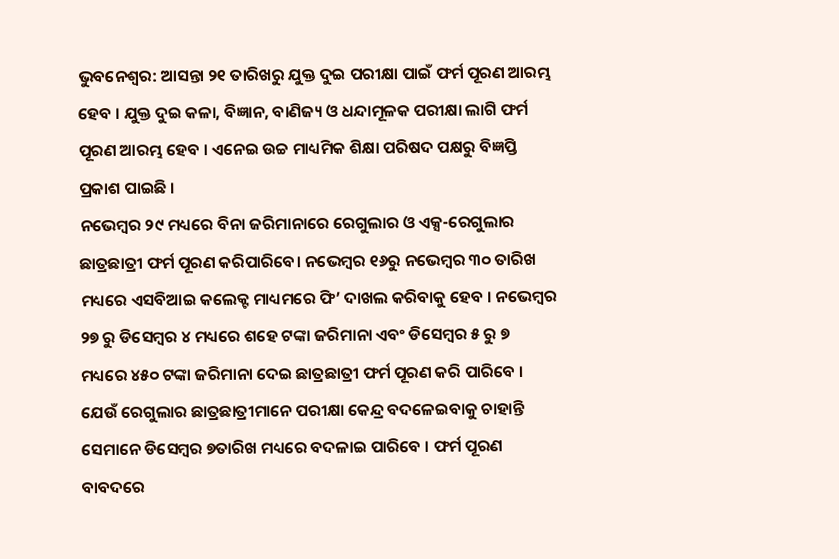ଭୁବନେଶ୍ଵର: ଆସନ୍ତା ୨୧ ତାରିଖରୁ ଯୁକ୍ତ ଦୁଇ ପରୀକ୍ଷା ପାଇଁ ଫର୍ମ ପୂରଣ ଆରମ୍ଭ ହେବ । ଯୁକ୍ତ ଦୁଇ କଳା, ବିଜ୍ଞାନ, ବାଣିଜ୍ୟ ଓ ଧନ୍ଦାମୂଳକ ପରୀକ୍ଷା ଲାଗି ଫର୍ମ ପୂରଣ ଆରମ୍ଭ ହେବ । ଏନେଇ ଉଚ୍ଚ ମାଧ୍ୟମିକ ଶିକ୍ଷା ପରିଷଦ ପକ୍ଷରୁ ବିଜ୍ଞପ୍ତି ପ୍ରକାଶ ପାଇଛି ।
ନଭେମ୍ବର ୨୯ ମଧ୍ୟରେ ବିନା ଜରିମାନାରେ ରେଗୁଲାର ଓ ଏକ୍ସ-ରେଗୁଲାର ଛାତ୍ରଛାତ୍ରୀ ଫର୍ମ ପୂରଣ କରିପାରିବେ। ନଭେମ୍ବର ୧୬ରୁ ନଭେମ୍ବର ୩୦ ତାରିଖ ମଧ୍ୟରେ ଏସବିଆଇ କଲେକ୍ଟ ମାଧ୍ୟମରେ ଫି’ ଦାଖଲ କରିବାକୁ ହେବ । ନଭେମ୍ବର ୨୭ ରୁ ଡିସେମ୍ବର ୪ ମଧ୍ୟରେ ଶହେ ଟଙ୍କା ଜରିମାନା ଏବଂ ଡିସେମ୍ବର ୫ ରୁ ୭ ମଧ୍ୟରେ ୪୫୦ ଟଙ୍କା ଜରିମାନା ଦେଇ ଛାତ୍ରଛାତ୍ରୀ ଫର୍ମ ପୂରଣ କରି ପାରିବେ । ଯେଉଁ ରେଗୁଲାର ଛାତ୍ରଛାତ୍ରୀମାନେ ପରୀକ୍ଷା କେନ୍ଦ୍ର ବଦଳେଇବାକୁ ଚାହାନ୍ତି ସେମାନେ ଡିସେମ୍ବର ୭ତାରିଖ ମଧ୍ୟରେ ବଦଳାଇ ପାରିବେ । ଫର୍ମ ପୂରଣ ବାବଦରେ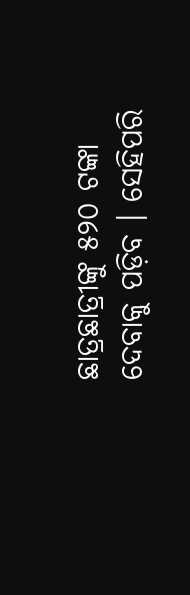ଛାତ୍ରଛାତ୍ରୀଙ୍କୁ ୫୨୦ ଟଙ୍କା ଦେବାକୁ ପଡ଼ିବ । ସେହିପରି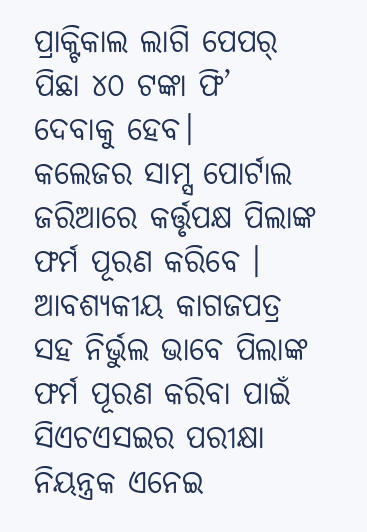ପ୍ରାକ୍ଟିକାଲ ଲାଗି ପେପର୍ ପିଛା ୪୦ ଟଙ୍କା ଫି’ ଦେବାକୁ ହେବ।
କଲେଜର ସାମ୍ସ ପୋର୍ଟାଲ ଜରିଆରେ କର୍ତ୍ତୃପକ୍ଷ ପିଲାଙ୍କ ଫର୍ମ ପୂରଣ କରିବେ । ଆବଶ୍ୟକୀୟ କାଗଜପତ୍ର ସହ ନିର୍ଭୁଲ ଭାବେ ପିଲାଙ୍କ ଫର୍ମ ପୂରଣ କରିବା ପାଇଁ ସିଏଚଏସଇର ପରୀକ୍ଷା ନିୟନ୍ତ୍ରକ ଏନେଇ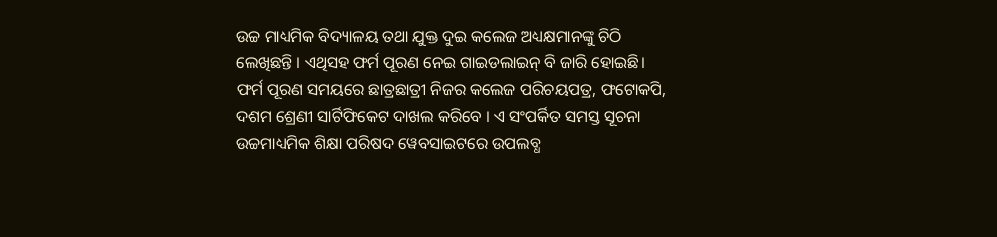ଉଚ୍ଚ ମାଧ୍ୟମିକ ବିଦ୍ୟାଳୟ ତଥା ଯୁକ୍ତ ଦୁଇ କଲେଜ ଅଧ୍ୟକ୍ଷମାନଙ୍କୁ ଚିଠି ଲେଖିଛନ୍ତି । ଏଥିସହ ଫର୍ମ ପୂରଣ ନେଇ ଗାଇଡଲାଇନ୍ ବି ଜାରି ହୋଇଛି। ଫର୍ମ ପୂରଣ ସମୟରେ ଛାତ୍ରଛାତ୍ରୀ ନିଜର କଲେଜ ପରିଚୟପତ୍ର, ଫଟୋକପି, ଦଶମ ଶ୍ରେଣୀ ସାର୍ଟିଫିକେଟ ଦାଖଲ କରିବେ । ଏ ସଂପର୍କିତ ସମସ୍ତ ସୂଚନା ଉଚ୍ଚମାଧ୍ୟମିକ ଶିକ୍ଷା ପରିଷଦ ୱେବସାଇଟରେ ଉପଲବ୍ଧ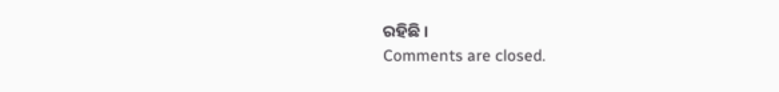ରହିଛି ।
Comments are closed.